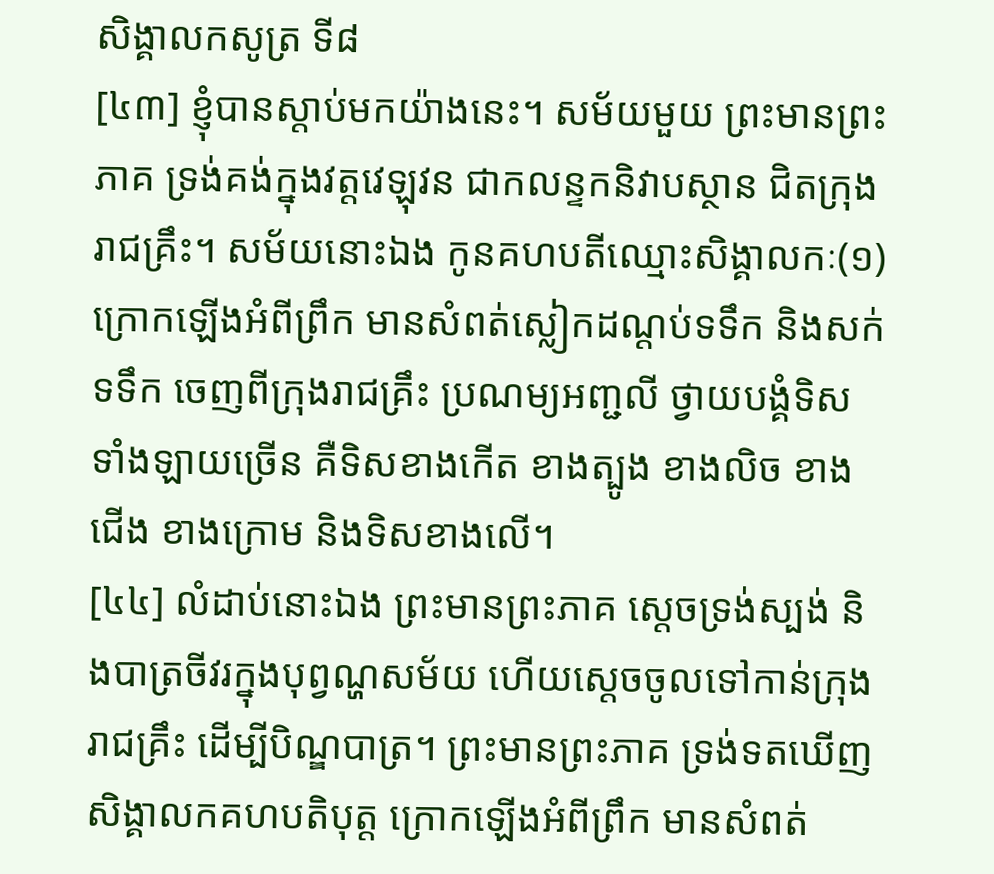សិង្គាលកសូត្រ ទី៨
[៤៣] ខ្ញុំបានស្តាប់មកយ៉ាងនេះ។ សម័យមួយ ព្រះមានព្រះភាគ ទ្រង់គង់ក្នុងវត្តវេឡុវន ជាកលន្ទកនិវាបស្ថាន ជិតក្រុងរាជគ្រឹះ។ សម័យនោះឯង កូនគហបតីឈ្មោះសិង្គាលកៈ(១) ក្រោកឡើងអំពីព្រឹក មានសំពត់ស្លៀកដណ្តប់ទទឹក និងសក់ទទឹក ចេញពីក្រុងរាជគ្រឹះ ប្រណម្យអញ្ជលី ថ្វាយបង្គំទិសទាំងឡាយច្រើន គឺទិសខាងកើត ខាងត្បូង ខាងលិច ខាងជើង ខាងក្រោម និងទិសខាងលើ។
[៤៤] លំដាប់នោះឯង ព្រះមានព្រះភាគ ស្តេចទ្រង់ស្បង់ និងបាត្រចីវរក្នុងបុព្វណ្ហសម័យ ហើយស្តេចចូលទៅកាន់ក្រុងរាជគ្រឹះ ដើម្បីបិណ្ឌបាត្រ។ ព្រះមានព្រះភាគ ទ្រង់ទតឃើញសិង្គាលកគហបតិបុត្ត ក្រោកឡើងអំពីព្រឹក មានសំពត់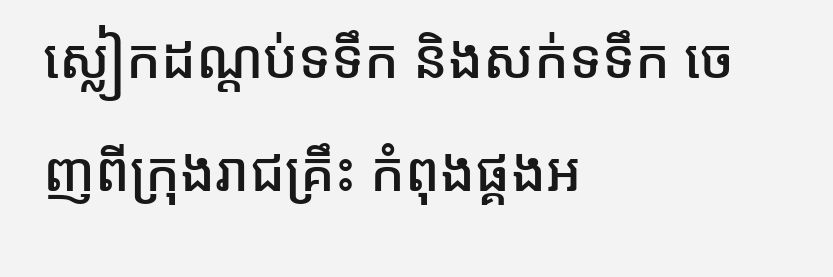ស្លៀកដណ្តប់ទទឹក និងសក់ទទឹក ចេញពីក្រុងរាជគ្រឹះ កំពុងផ្គងអ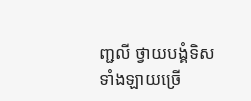ញ្ជលី ថ្វាយបង្គំទិសទាំងឡាយច្រើ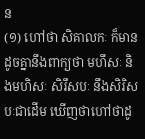ន
(១) ហៅថា សិគាលកៈ ក៏មាន ដូចគ្នានឹងពាក្យថា មហឹសៈ និងមហិសៈ សិរឹសបៈ នឹងសិរិសបៈជាដើម ឃើញថាហៅថាដូ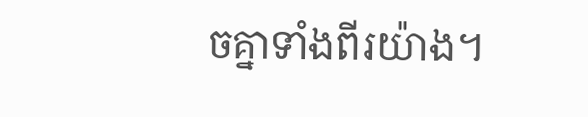ចគ្នាទាំងពីរយ៉ាង។